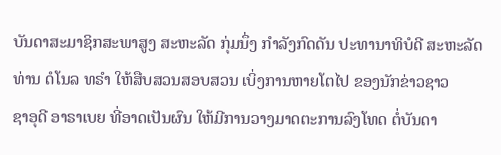ບັນດາສະມາຊິກສະພາສູງ ສະຫະລັດ ກຸ່ມນຶ່ງ ກຳລັງກົດດັນ ປະທານາທິບໍດີ ສະຫະລັດ
ທ່ານ ດໍໂນລ ທຣຳ ໃຫ້ສືບສວນສອບສວນ ເບິ່ງການຫາຍໂຕໄປ ຂອງນັກຂ່າວຊາວ
ຊາອຸດີ ອາຣາເບຍ ທີ່ອາດເປັນຜົນ ໃຫ້ມີການວາງມາດຕະການລົງໂທດ ຕໍ່ບັນດາ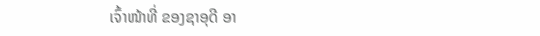ເຈົ້າໜ້າທີ່ ຂອງຊາອຸດີ ອາ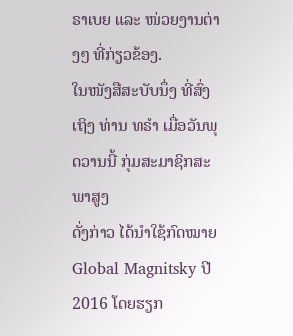ຣາເບຍ ແລະ ໜ່ວຍງານຕ່າງໆ ທີ່ກ່ຽວຂ້ອງ.
ໃນໜັງສືສະບັບນຶ່ງ ທີ່ສົ່ງເຖິງ ທ່ານ ທຣຳ ເມື່ອວັນພຸດວານນີ້ ກຸ່ມສະມາຊິກສະພາສູງ
ດັ່ງກ່າວ ໄດ້ນຳໃຊ້ກົດໝາຍ Global Magnitsky ປີ 2016 ໂດຍຮຽກ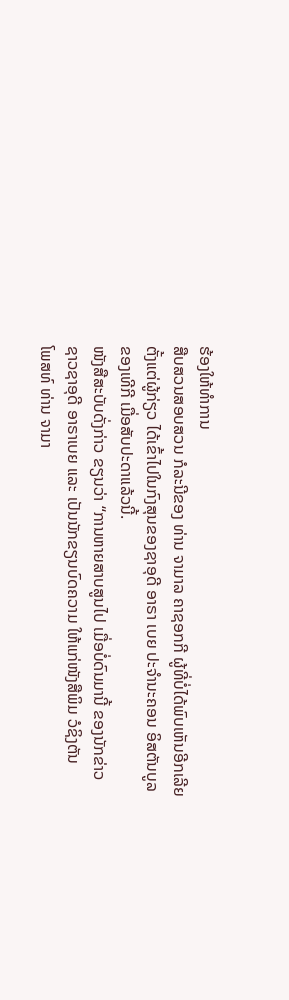ຮ້ອງໃຫ້ທຳການ
ສືບສວນສອບສວນ ກໍລະນີຂອງ ທ່ານ ຈາມາລ ຄາຊອກກີ ຜູ້ທີ່ບໍ່ໄດ້ພົບເຫັນອີກເລີຍ
ຕັ້ງແຕ່ຜູ້ກ່ຽວ ໄດ້ເຂົ້າໄປໃນກົງສຸນຂອງຊາອຸດີ ອາຣາ ເບຍ ປະຈຳນະຄອນ ອິສຕັນບູລ
ຂອງເທີກີ ເມື່ອສັບປະດາແລ້ວນີ້.
ໜັງສືສະບັບດັ່ງກ່າວ ຂຽນວ່າ “ການຫາຍສາບສູນໄປ ເມື່ອບໍ່ດົນມານີ້ ຂອງນັກຂ່າວ
ຊາວຊາອຸດີ ອາຣາເບຍ ແລະ ເປັນນັກຂຽນບົດຄວາມ ໃຫ້ແກ່ໜັງສືພິມ ວໍຊິງຕັນ
ໂພສທ໌ ທ່ານ ຈາມາ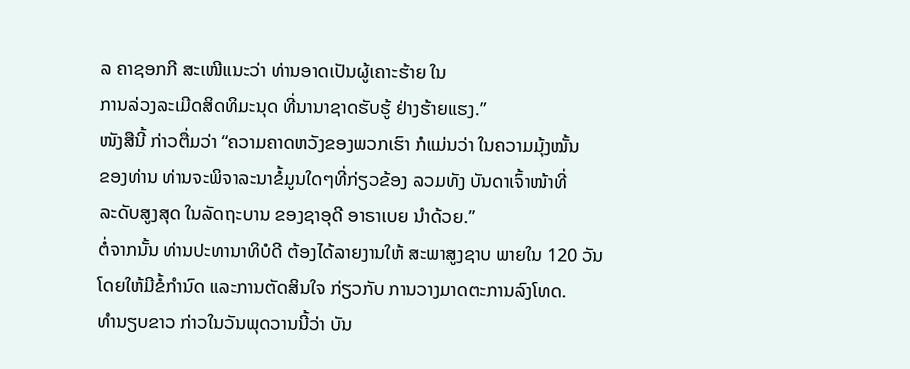ລ ຄາຊອກກີ ສະເໜີແນະວ່າ ທ່ານອາດເປັນຜູ້ເຄາະຮ້າຍ ໃນ
ການລ່ວງລະເມີດສິດທິມະນຸດ ທີ່ນານາຊາດຮັບຮູ້ ຢ່າງຮ້າຍແຮງ.”
ໜັງສືນີ້ ກ່າວຕື່ມວ່າ “ຄວາມຄາດຫວັງຂອງພວກເຮົາ ກໍແມ່ນວ່າ ໃນຄວາມມຸ້ງໝັ້ນ
ຂອງທ່ານ ທ່ານຈະພິຈາລະນາຂໍ້ມູນໃດໆທີ່ກ່ຽວຂ້ອງ ລວມທັງ ບັນດາເຈົ້າໜ້າທີ່
ລະດັບສູງສຸດ ໃນລັດຖະບານ ຂອງຊາອຸດີ ອາຣາເບຍ ນຳດ້ວຍ.”
ຕໍ່ຈາກນັ້ນ ທ່ານປະທານາທິບໍດີ ຕ້ອງໄດ້ລາຍງານໃຫ້ ສະພາສູງຊາບ ພາຍໃນ 120 ວັນ
ໂດຍໃຫ້ມີຂໍ້ກຳນົດ ແລະການຕັດສິນໃຈ ກ່ຽວກັບ ການວາງມາດຕະການລົງໂທດ.
ທຳນຽບຂາວ ກ່າວໃນວັນພຸດວານນີ້ວ່າ ບັນ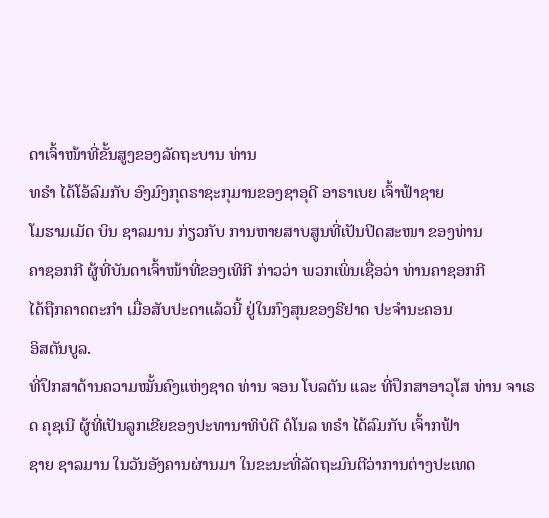ດາເຈົ້າໜ້າທີ່ຂັ້ນສູງຂອງລັດຖະບານ ທ່ານ
ທຣຳ ໄດ້ໂອ້ລົມກັບ ອົງມົງກຸດຣາຊະກຸມານຂອງຊາອຸດີ ອາຣາເບຍ ເຈົ້າຟ້າຊາຍ
ໂມຮາມເມັດ ບິນ ຊາລມານ ກ່ຽວກັບ ການຫາຍສາບສູນທີ່ເປັນປິດສະໜາ ຂອງທ່ານ
ຄາຊອກກີ ຜູ້ທີ່ບັນດາເຈົ້າໜ້າທີ່ຂອງເທີກີ ກ່າວວ່າ ພວກເພິ່ນເຊື່ອວ່າ ທ່ານຄາຊອກກີ
ໄດ້ຖືກຄາດຕະກຳ ເມື່ອສັບປະດາແລ້ວນີ້ ຢູ່ໃນກົງສຸນຂອງຣີຢາດ ປະຈຳນະຄອນ
ອິສຕັນບູລ.
ທີ່ປຶກສາດ້ານຄວາມໝັ້ນຄົງແຫ່ງຊາດ ທ່ານ ຈອນ ໂບລຕັນ ແລະ ທີ່ປຶກສາອາວຸໂສ ທ່ານ ຈາເຣດ ຄຸຊເນີ ຜູ້ທີ່ເປັນລູກເຂີຍຂອງປະທານາທິບໍດີ ດໍໂນລ ທຣຳ ໄດ້ລົມກັບ ເຈົ້າກຟ້າ
ຊາຍ ຊາລມານ ໃນວັນອັງຄານຜ່ານມາ ໃນຂະນະທີ່ລັດຖະມົນຕີວ່າການຕ່າງປະເທດ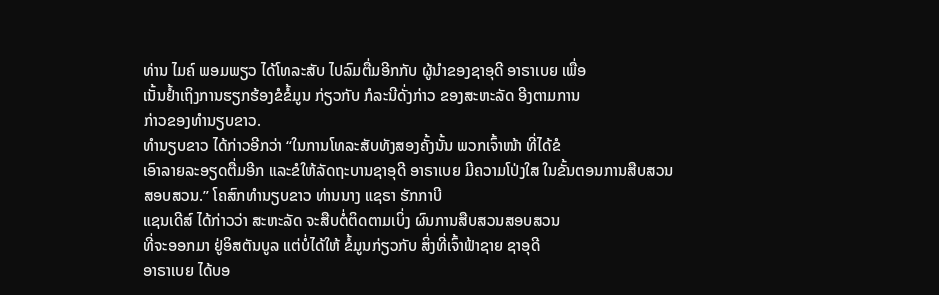ທ່ານ ໄມຄ໌ ພອມພຽວ ໄດ້ໂທລະສັບ ໄປລົມຕື່ມອີກກັບ ຜູ້ນຳຂອງຊາອຸດີ ອາຣາເບຍ ເພື່ອ
ເນັ້ນຢ້ຳເຖິງການຮຽກຮ້ອງຂໍຂໍ້ມູນ ກ່ຽວກັບ ກໍລະນີດັ່ງກ່າວ ຂອງສະຫະລັດ ອີງຕາມການ
ກ່າວຂອງທຳນຽບຂາວ.
ທຳນຽບຂາວ ໄດ້ກ່າວອີກວ່າ “ໃນການໂທລະສັບທັງສອງຄັ້ງນັ້ນ ພວກເຈົ້າໜ້າ ທີ່ໄດ້ຂໍ
ເອົາລາຍລະອຽດຕື່ມອີກ ແລະຂໍໃຫ້ລັດຖະບານຊາອຸດີ ອາຣາເບຍ ມີຄວາມໂປ່ງໃສ ໃນຂັ້ນຕອນການສືບສວນສອບສວນ.” ໂຄສົກທຳນຽບຂາວ ທ່ານນາງ ແຊຣາ ຮັກກາບີ
ແຊນເດີສ໌ ໄດ້ກ່າວວ່າ ສະຫະລັດ ຈະສືບຕໍ່ຕິດຕາມເບິ່ງ ຜົນການສືບສວນສອບສວນ
ທີ່ຈະອອກມາ ຢູ່ອິສຕັນບູລ ແຕ່ບໍ່ໄດ້ໃຫ້ ຂໍ້ມູນກ່ຽວກັບ ສິ່ງທີ່ເຈົ້າຟ້າຊາຍ ຊາອຸດີ
ອາຣາເບຍ ໄດ້ບອ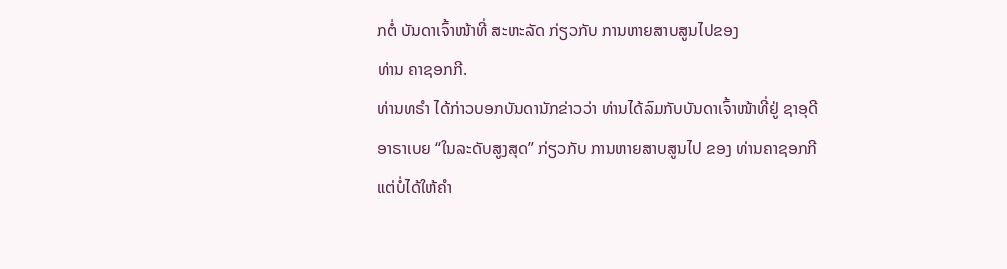ກຕໍ່ ບັນດາເຈົ້າໜ້າທີ່ ສະຫະລັດ ກ່ຽວກັບ ການຫາຍສາບສູນໄປຂອງ
ທ່ານ ຄາຊອກກີ.
ທ່ານທຣຳ ໄດ້ກ່າວບອກບັນດານັກຂ່າວວ່າ ທ່ານໄດ້ລົມກັບບັນດາເຈົ້າໜ້າທີ່ຢູ່ ຊາອຸດີ
ອາຣາເບຍ “ໃນລະດັບສູງສຸດ” ກ່ຽວກັບ ການຫາຍສາບສູນໄປ ຂອງ ທ່ານຄາຊອກກີ
ແຕ່ບໍ່ໄດ້ໃຫ້ຄຳ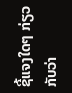ຊີ້ແຈງໃດໆ ກ່ຽວກັບວ່າ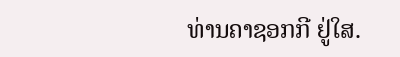ທ່ານຄາຊອກກີ ຢູ່ໃສ.